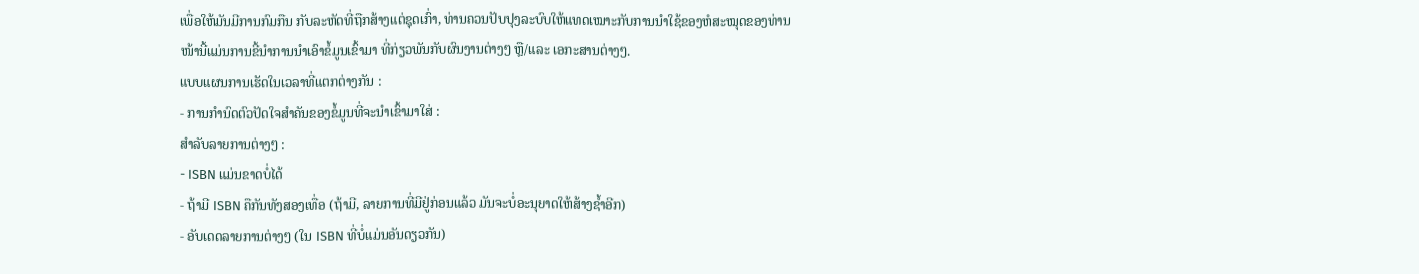ເພື່ອໃຫ້ມັນມີການກົມກືນ ກັບລະຫັດທີ່ຖືກສ້າງແຕ່ຊຸດເກົ່າ, ທ່ານຄວນປັບປຸງລະບົບໃຫ້ແທດເໝາະກັບການນຳໃຊ້ຂອງຫໍສະໝຸດຂອງທ່ານ
ໜ້ານີ້ແມ່ນການຂີ້ນຳການນຳເອົາຂໍ້ມູນເຂົ້າມາ ທີ່ກ່ຽວພັນກັບຜົນງານຕ່າງໆ ຫຼື/ແລະ ເອກະສານຕ່າງໆ.
ແບບແຜນການເຮັດໃນເວລາທີ່ແຕກຕ່າງກັນ :
- ການກຳນົດຕົວປັດໃຈສຳຄັນຂອງຂໍ້ມູນທີ່ຈະນຳເຂົ້າມາໃສ່ :
ສຳລັບລາຍການຕ່າງໆ :
- ISBN ແມ່ນຂາດບໍ່ໄດ້
- ຖ້າມີ ISBN ຄືກັນທັງສອງເທື່ອ (ຖ້າມີ, ລາຍການທີ່ມີຢູ່ກ່ອນແລ້ວ ມັນຈະບໍ່ອະນຸຍາດໃຫ້ສ້າງຊໍ້າອີກ)
- ອັບເດດລາຍການຕ່າງໆ (ໃນ ISBN ທີ່ບໍ່ແມ່ນອັນດຽວກັນ)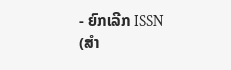- ຍົກເລີກ ISSN (ສຳ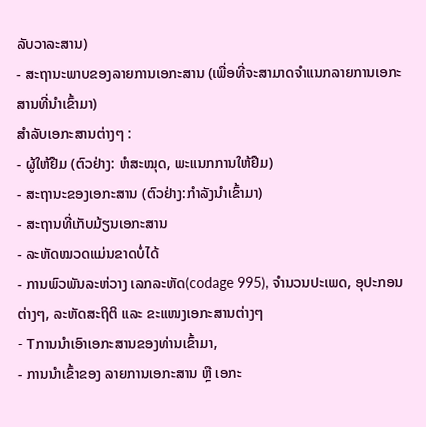ລັບວາລະສານ)
- ສະຖານະພາບຂອງລາຍການເອກະສານ (ເພື່ອທີ່ຈະສາມາດຈຳແນກລາຍການເອກະສານທີ່ນຳເຂົ້າມາ)
ສຳລັບເອກະສານຕ່າງໆ :
- ຜູ້ໃຫ້ຢືມ (ຕົວຢ່າງ: ຫໍສະໝຸດ, ພະແນກການໃຫ້ຢືມ)
- ສະຖານະຂອງເອກະສານ (ຕົວຢ່າງ:ກຳລັງນຳເຂົ້າມາ)
- ສະຖານທີ່ເກັບມ້ຽນເອກະສານ
- ລະຫັດໝວດແມ່ນຂາດບໍ່ໄດ້
- ການພົວພັນລະຫ່ວາງ ເລກລະຫັດ(codage 995), ຈຳນວນປະເພດ, ອຸປະກອນຕ່າງໆ, ລະຫັດສະຖິຕິ ແລະ ຂະແໜງເອກະສານຕ່າງໆ
- Tການນຳເອົາເອກະສານຂອງທ່ານເຂົ້າມາ,
- ການນຳເຂົ້າຂອງ ລາຍການເອກະສານ ຫຼື ເອກະ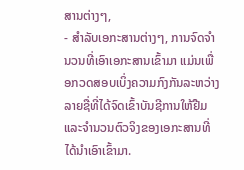ສານຕ່າງໆ,
- ສຳລັບເອກະສານຕ່າງໆ, ການຈົດຈຳນວນທີ່ເອົາເອກະສານເຂົ້າມາ ແມ່ນເພື່ອກວດສອບເບິ່ງຄວາມກົງກັນລະຫວ່າງ ລາຍຊື່ທີ່ໄດ້ຈົດເຂົ້າບັນຊີການໃຫ້ຢືມ ແລະຈຳນວນຕົວຈິງຂອງເອກະສານທີ່ໄດ້ນຳເອົາເຂົ້າມາ.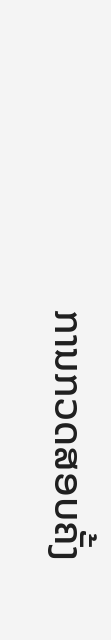ການກວດສອບຄັ້ງ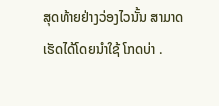ສຸດທ້າຍຢ່າງວ່ອງໄວນັ້ນ ສາມາດເຮັດໄດ້ໂດຍນຳໃຊ້ ໂກດບ່າ .